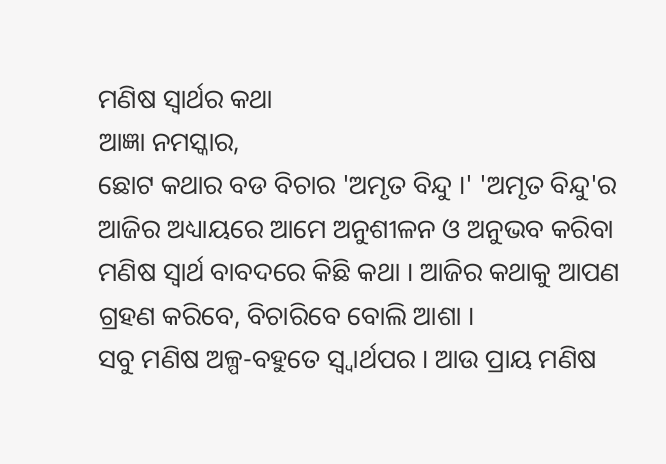ମଣିଷ ସ୍ୱାର୍ଥର କଥା
ଆଜ୍ଞା ନମସ୍କାର,
ଛୋଟ କଥାର ବଡ ବିଚାର 'ଅମୃତ ବିନ୍ଦୁ ।' 'ଅମୃତ ବିନ୍ଦୁ'ର ଆଜିର ଅଧ୍ୟାୟରେ ଆମେ ଅନୁଶୀଳନ ଓ ଅନୁଭବ କରିବା ମଣିଷ ସ୍ୱାର୍ଥ ବାବଦରେ କିଛି କଥା । ଆଜିର କଥାକୁ ଆପଣ ଗ୍ରହଣ କରିବେ, ବିଚାରିବେ ବୋଲି ଆଶା ।
ସବୁ ମଣିଷ ଅଳ୍ପ-ବହୁତେ ସ୍ୱ୍ୱାର୍ଥପର । ଆଉ ପ୍ରାୟ ମଣିଷ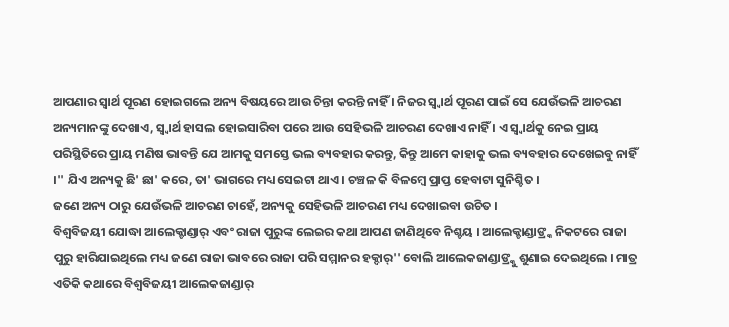ଆପଣାର ସ୍ୱାର୍ଥ ପୂରଣ ହୋଇଗଲେ ଅନ୍ୟ ବିଷୟରେ ଆଉ ଚିନ୍ତା କରନ୍ତି ନାହିଁ । ନିଜର ସ୍ୱ୍ୱାର୍ଥ ପୂରଣ ପାଇଁ ସେ ଯେଉଁଭଳି ଆଚରଣ ଅନ୍ୟମାନଙ୍କୁ ଦେଖାଏ, ସ୍ୱ୍ୱାର୍ଥ ହାସଲ ହୋଇସାରିବା ପରେ ଆଉ ସେହିଭଳି ଆଚରଣ ଦେଖାଏ ନାହିଁ । ଏ ସ୍ୱ୍ୱାର୍ଥକୁ ନେଇ ପ୍ରାୟ ପରିସ୍ଥିତିରେ ପ୍ରାୟ ମଣିଷ ଭାବନ୍ତି ଯେ ଆମକୁ ସମସ୍ତେ ଭଲ ବ୍ୟବହାର କରନ୍ତୁ, କିନ୍ତୁ ଆମେ କାହାକୁ ଭଲ ବ୍ୟବହାର ଦେଖେଇବୁ ନାହିଁ ।'' ଯିଏ ଅନ୍ୟକୁ ଛି' ଛା' କରେ, ତା' ଭାଗରେ ମଧ୍ୟ ସେଇଟା ଥାଏ । ଚଞ୍ଚଳ କି ବିଳମ୍ବେ ପ୍ରାପ୍ତ ହେବାଟା ସୁନିଶ୍ଚିତ ।
ଜଣେ ଅନ୍ୟ ଠାରୁ ଯେଉଁଭଳି ଆଚରଣ ଚାହେଁ, ଅନ୍ୟକୁ ସେହିଭଳି ଆଚରଣ ମଧ୍ୟ ଦେଖାଇବା ଉଚିତ ।
ବିଶ୍ୱବିଜୟୀ ଯୋଦ୍ଧା ଆଲେକ୍ଚାଣ୍ଡାର୍ ଏବଂ ରାଜା ପୁରୁଙ୍କ ଲେଇର କଥା ଆପଣ ଜାଣିଥିବେ ନିଶ୍ଚୟ । ଆଲେକ୍ଚାଣ୍ଡାଙ୍ର୍କ ନିକଟରେ ରାଜା ପୁରୁ ହାରିଯାଇଥିଲେ ମଧ୍ୟ ଜଣେ ରାଜା ଭାବରେ ରାଜା ପରି ସମ୍ମାନର ହକ୍ଦାର୍'' ବୋଲି ଆଲେକଜାଣ୍ଡାଙ୍ର୍କୁ ଶୁଣାଇ ଦେଇଥିଲେ । ମାତ୍ର ଏତିକି କଥାରେ ବିଶ୍ୱବିଜୟୀ ଆଲେକଜାଣ୍ଡାର୍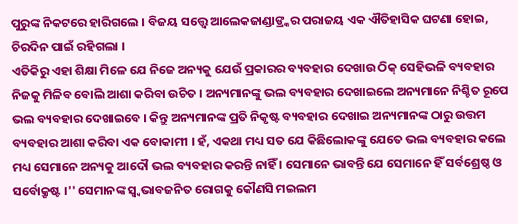ପୁରୁଙ୍କ ନିକଟରେ ହାରିଗଲେ । ବିଜୟ ସତ୍ତ୍ୱେ ଆଲେକଜାଣ୍ଡାଙ୍ର୍କର ପରାଜୟ ଏକ ଐତିହାସିକ ଘଟଣା ହୋଇ, ଚିରଦିନ ପାଇଁ ରହିଗଲା ।
ଏତିକିରୁ ଏହା ଶିକ୍ଷା ମିଳେ ଯେ ନିଜେ ଅନ୍ୟକୁ ଯେଉଁ ପ୍ରକାରର ବ୍ୟବହାର ଦେଖାଉ ଠିକ୍ ସେହିଭଳି ବ୍ୟବହାର ନିଜକୁ ମିଳିବ ବୋଲି ଆଶା କରିବା ଉଚିତ । ଅନ୍ୟମାନଙ୍କୁ ଭଲ ବ୍ୟବହାର ଦେଖାଇଲେ ଅନ୍ୟମାନେ ନିଶ୍ଚିତ ରୂପେ ଭଲ ବ୍ୟବହାର ଦେଖାଇବେ । କିନ୍ତୁ ଅନ୍ୟମାନଙ୍କ ପ୍ରତି ନିକୃଷ୍ଟ ବ୍ୟବହାର ଦେଖାଇ ଅନ୍ୟମାନଙ୍କ ଠାରୁ ଉତ୍ତମ ବ୍ୟବହାର ଆଶା କରିବା ଏକ ବୋକାମୀ । ହଁ, ଏକଥା ମଧ୍ୟ ସତ ଯେ କିଛିଲୋକଙ୍କୁ ଯେତେ ଭଲ ବ୍ୟବହାର କଲେ ମଧ୍ୟ ସେମାନେ ଅନ୍ୟକୁ ଆଦୌ ଭଲ ବ୍ୟବହାର କରନ୍ତି ନାହିଁ । ସେମାନେ ଭାବନ୍ତି ଯେ ସେମାନେ ହିଁ ସର୍ବଶ୍ରେଷ୍ଠ ଓ ସର୍ବୋକ୍ରୃଷ୍ଟ ।'' ସେମାନଙ୍କ ସ୍ୱ୍ୱଭାବଜନିତ ରୋଗକୁ କୌଣସି ମଇଲମ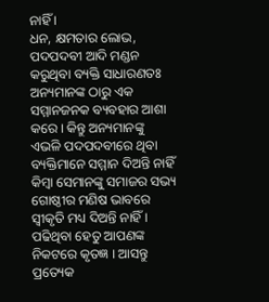ନାହିଁ ।
ଧନ, କ୍ଷମତାର ଲୋଭ, ପଦପଦବୀ ଆଦି ମଣ୍ଡନ କରୁଥିବା ବ୍ୟକ୍ତି ସାଧାରଣତଃ ଅନ୍ୟମାନଙ୍କ ଠାରୁ ଏକ ସମ୍ମାନଜନକ ବ୍ୟବହାର ଆଶା କରେ । କିନ୍ତୁ ଅନ୍ୟମାନଙ୍କୁ ଏଭଳି ପଦପଦବୀରେ ଥିବା ବ୍ୟକ୍ତିମାନେ ସମ୍ମାନ ଦିଅନ୍ତି ନାହିଁ କିମ୍ବା ସେମାନଙ୍କୁ ସମାଜର ସଭ୍ୟ ଗୋଷ୍ଠୀର ମଣିଷ ଭାବରେ ସ୍ୱୀକୃତି ମଧ୍ୟ ଦିଅନ୍ତି ନାହିଁ ।
ପଢିଥିବା ହେତୁ ଆପଣଙ୍କ ନିକଟରେ କୃତଜ୍ଞ । ଆସନ୍ତୁ ପ୍ରତ୍ୟେକ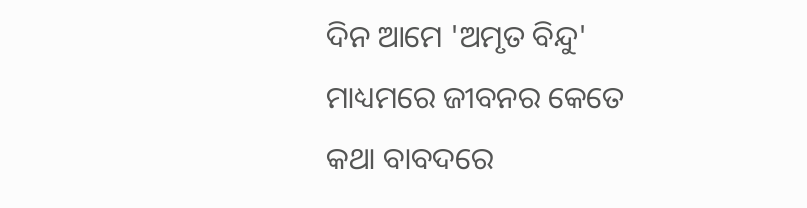ଦିନ ଆମେ 'ଅମୃତ ବିନ୍ଦୁ' ମାଧ୍ୟମରେ ଜୀବନର କେତେ କଥା ବାବଦରେ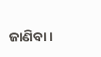ଜାଣିବା ।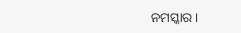ନମସ୍କାର ।